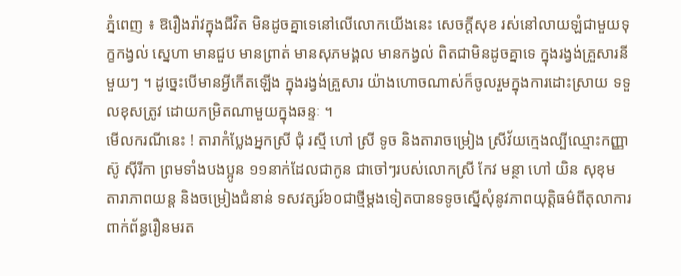ភ្នំពេញ ៖ ឱរឿងរ៉ាវក្នុងជីវិត មិនដូចគ្នាទេនៅលើលោកយើងនេះ សេចក្តីសុខ រស់នៅលាយឡំជាមួយទុក្ខកង្វល់ ស្នេហា មានជួប មានព្រាត់ មានសុភមង្គល មានកង្វល់ ពិតជាមិនដូចគ្នាទេ ក្នុងរង្វង់គ្រួសារនីមួយៗ ។ ដូច្នេះបើមានអ្វីកើតឡើង ក្នុងរង្វង់គ្រួសារ យ៉ាងហោចណាស់ក៏ចូលរួមក្នុងការដោះស្រាយ ទទួលខុសត្រូវ ដោយកម្រិតណាមួយក្នុងឆន្ទៈ ។
មើលករណីនេះ ! តារាកំប្លែងអ្នកស្រី ជុំ រស្មី ហៅ ស្រី ទូច និងតារាចម្រៀង ស្រីវ័យក្មេងល្បីឈ្មោះកញ្ញា ស៊ូ ស៊ីរីកា ព្រមទាំងបងប្អូន ១១នាក់ដែលជាកូន ជាចៅៗរបស់លោកស្រី កែវ មន្ថា ហៅ យិន សុខុម តារាភាពយន្ត និងចម្រៀងជំនាន់ ទសវត្សរ៍៦០ជាថ្មីម្ដងទៀតបានទទូចស្នើសុំនូវភាពយុត្តិធម៌ពីតុលាការពាក់ព័ន្ធរឿនមរត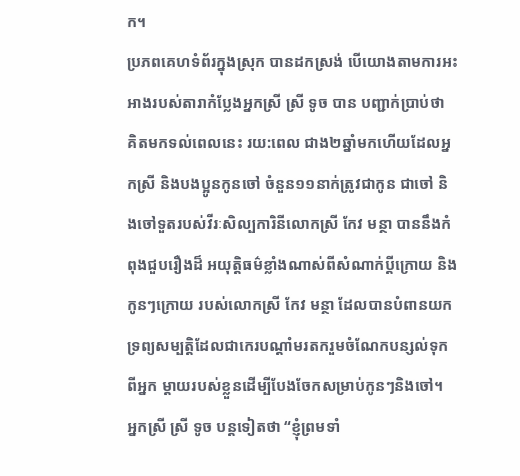ក។
ប្រភពគេហទំព័រក្នុងស្រុក បានដកស្រង់ បើយោងតាមការអះអាងរបស់តារាកំប្លែងអ្នកស្រី ស្រី ទូច បាន បញ្ជាក់ប្រាប់ថា គិតមកទល់ពេលនេះ រយ:ពេល ជាង២ឆ្នាំមកហើយដែលអ្នកស្រី និងបងប្អូនកូនចៅ ចំនួន១១នាក់ត្រូវជាកូន ជាចៅ និងចៅទួតរបស់វីរៈសិល្បការិនីលោកស្រី កែវ មន្ថា បាននឹងកំពុងជួបរឿងដ៏ អយុត្តិធម៌ខ្លាំងណាស់ពីសំណាក់ប្តីក្រោយ និងកូនៗក្រោយ របស់លោកស្រី កែវ មន្ថា ដែលបានបំពានយកទ្រព្យសម្បត្តិដែលជាកេរបណ្តាំមរតករួមចំណែកបន្សល់ទុកពីអ្នក ម្តាយរបស់ខ្លួនដើម្បីបែងចែកសម្រាប់កូនៗនិងចៅ។
អ្នកស្រី ស្រី ទូច បន្តទៀតថា “ខ្ញុំព្រមទាំ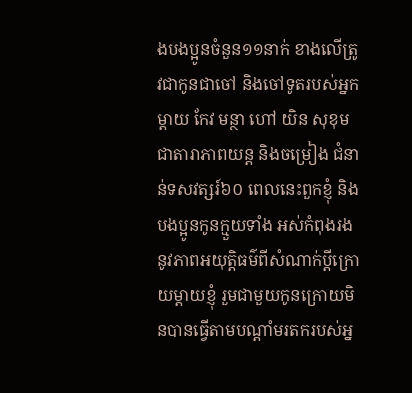ងបងប្អូនចំនួន១១នាក់ ខាងលើត្រូវជាកូនជាចៅ និងចៅទូតរបស់អ្នកម្តាយ កែវ មន្ថា ហៅ យិន សុខុម ជាតារាភាពយន្ត និងចម្រៀង ជំនាន់ទសវត្សរ៍៦០ ពេលនេះពួកខ្ញុំ និងបងប្អូនកូនក្មួយទាំង អស់កំពុងរងនូវភាពអយុត្តិធម៌ពីសំណាក់ប្តីក្រោយម្តាយខ្ញុំ រួមជាមួយកូនក្រោយមិនបានធ្វើតាមបណ្តាំមរតករបស់អ្ន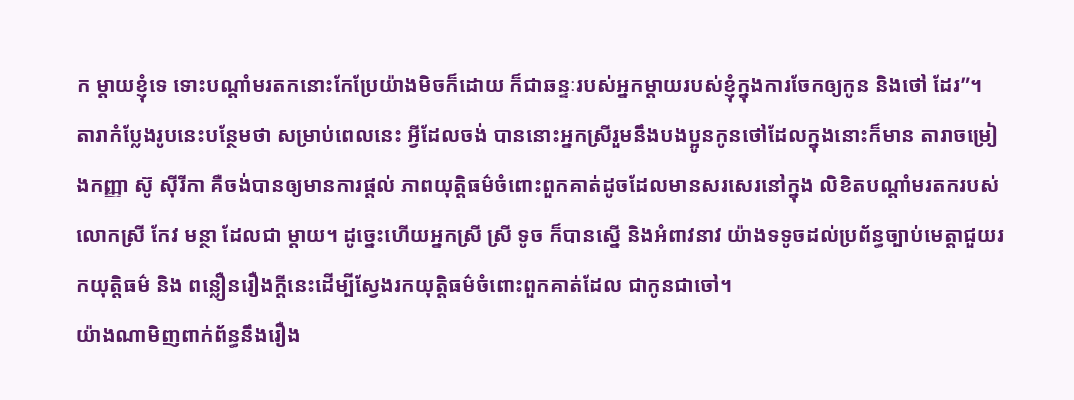ក ម្ដាយខ្ញុំទេ ទោះបណ្តាំមរតកនោះកែប្រែយ៉ាងមិចក៏ដោយ ក៏ជាឆន្ទៈរបស់អ្នកម្តាយរបស់ខ្ញុំក្នុងការចែកឲ្យកូន និងថៅ ដែរ”។
តារាកំប្លែងរូបនេះបន្ថែមថា សម្រាប់ពេលនេះ អ្វីដែលចង់ បាននោះអ្នកស្រីរួមនឹងបងប្អូនកូនថៅដែលក្នុងនោះក៏មាន តារាចម្រៀងកញ្ញា ស៊ូ សុីរីកា គឺចង់បានឲ្យមានការផ្ដល់ ភាពយុត្តិធម៌ចំពោះពួកគាត់ដូចដែលមានសរសេរនៅក្នុង លិខិតបណ្តាំមរតករបស់លោកស្រី កែវ មន្ថា ដែលជា ម្ដាយ។ ដូច្នេះហើយអ្នកស្រី ស្រី ទូច ក៏បានស្នើ និងអំពាវនាវ យ៉ាងទទូចដល់ប្រព័ន្ធច្បាប់មេត្តាជួយរកយុត្តិធម៌ និង ពន្លឿនរឿងក្ដីនេះដើម្បីស្វែងរកយុត្តិធម៌ចំពោះពួកគាត់ដែល ជាកូនជាចៅ។
យ៉ាងណាមិញពាក់ព័ន្ធនឹងរឿង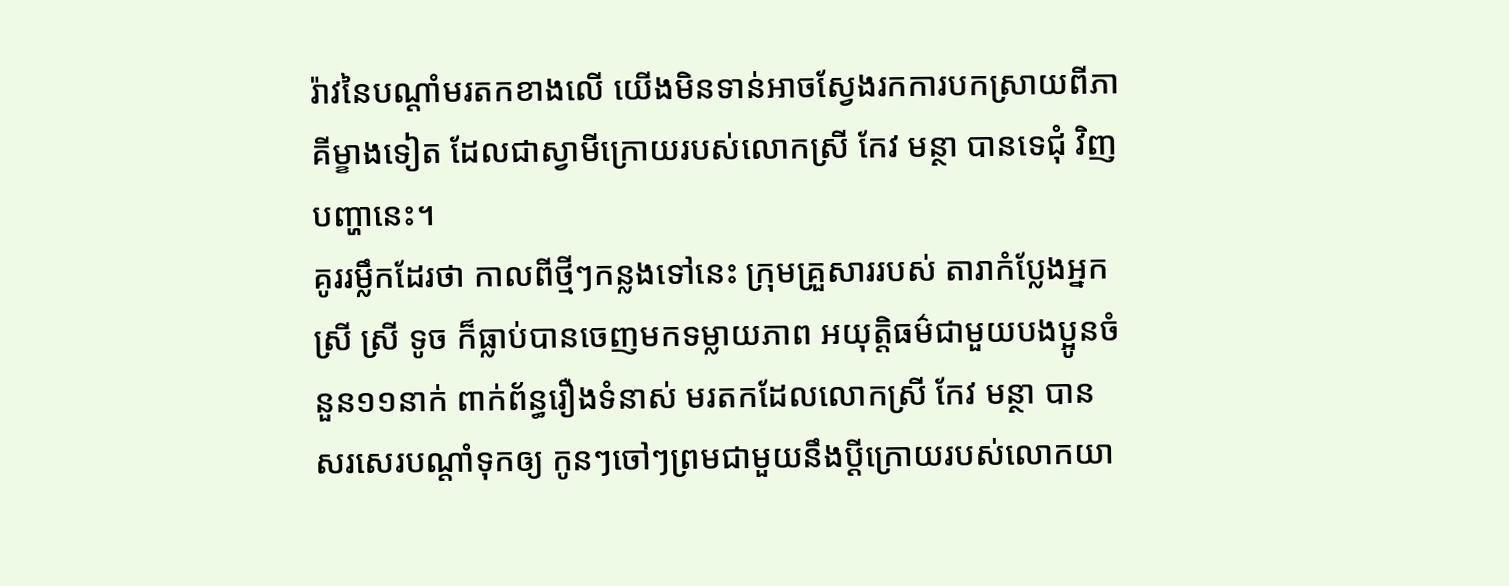រ៉ាវនៃបណ្តាំមរតកខាងលើ យើងមិនទាន់អាចស្វែងរកការបកស្រាយពីភាគីម្ខាងទៀត ដែលជាស្វាមីក្រោយរបស់លោកស្រី កែវ មន្ថា បានទេជុំ វិញបញ្ហានេះ។
គូររម្លឹកដែរថា កាលពីថ្មីៗកន្លងទៅនេះ ក្រុមគ្រួសាររបស់ តារាកំប្លែងអ្នកស្រី ស្រី ទូច ក៏ធ្លាប់បានចេញមកទម្លាយភាព អយុត្តិធម៌ជាមួយបងប្អូនចំនួន១១នាក់ ពាក់ព័ន្ធរឿងទំនាស់ មរតកដែលលោកស្រី កែវ មន្ថា បានសរសេរបណ្តាំទុកឲ្យ កូនៗចៅៗព្រមជាមួយនឹងប្តីក្រោយរបស់លោកយា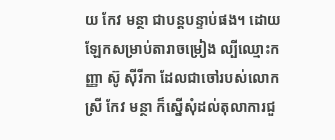យ កែវ មន្ថា ជាបន្តបន្ទាប់ផង។ ដោយឡែកសម្រាប់តារាចម្រៀង ល្បីឈ្មោះកញ្ញា ស៊ូ ស៊ីរីកា ដែលជាចៅរបស់លោក ស្រី កែវ មន្ថា ក៏ស្នើសុំដល់តុលាការជួ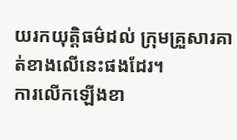យរកយុត្តិធម៌ដល់ ក្រុមគ្រួសារគាត់ខាងលើនេះផងដែរ។
ការលើកឡើងខា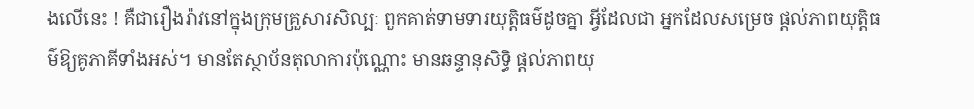ងលើនេះ ! គឺជារឿងរ៉ាវនៅក្នុងក្រុមគ្រួសារសិល្បៈ ពួកគាត់ទាមទារយុត្តិធម៌ដូចគ្នា អ្វីដែលជា អ្នកដែលសម្រេច ផ្ដល់ភាពយុត្តិធម៌ឱ្យគូភាគីទាំងអស់។ មានតែស្ថាប័នតុលាការប៉ុណ្ណោះ មានឆន្ទានុសិទ្ធិ ផ្ដល់ភាពយុ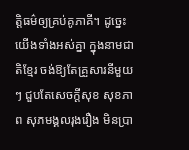ត្តិធម៌ឲ្យគ្រប់គូភាគី។ ដូច្នេះ យើងទាំងអស់គ្នា ក្នុងនាមជាតិខ្មែរ ចង់ឱ្យតែគ្រួសារនីមួយៗ ជួបតែសេចក្តីសុខ សុខភាព សុភមង្គលរុងរឿង មិនប្រា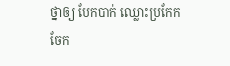ថ្នាឲ្យ បែកបាក់ ឈ្លោះប្រកែក ចែក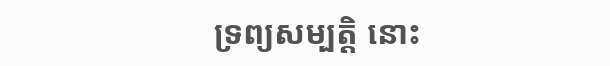ទ្រព្យសម្បត្តិ នោះ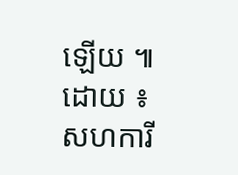ឡើយ ៕
ដោយ ៖ សហការី